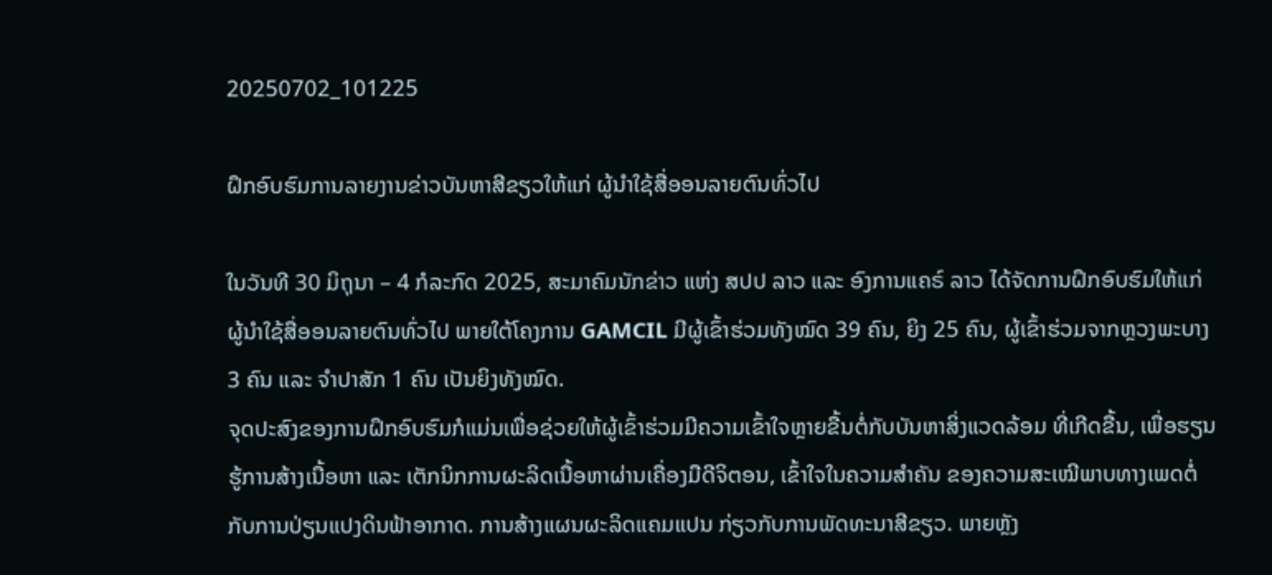20250702_101225

ຝຶກອົບຮົມການລາຍງານຂ່າວບັນຫາສີຂຽວໃຫ້ແກ່ ຜູ້ນຳໃຊ້ສື່ອອນລາຍຕົນທົ່ວໄປ

ໃນວັນທີ 30 ມິຖຸນາ – 4 ກໍລະກົດ 2025, ສະມາຄົມນັກຂ່າວ ແຫ່ງ ສປປ ລາວ ແລະ ອົງການແຄຣ໌ ລາວ ໄດ້ຈັດການຝຶກອົບຮົມໃຫ້ແກ່ ຜູ້ນຳໃຊ້ສື່ອອນລາຍຕົນທົ່ວໄປ ພາຍໃຕ້ໂຄງການ GAMCIL ມີຜູ້ເຂົ້າຮ່ວມທັງໝົດ 39 ຄົນ, ຍິງ 25 ຄົນ, ຜູ້ເຂົ້າຮ່ວມຈາກຫຼວງພະບາງ 3 ຄົນ ແລະ ຈຳປາສັກ 1 ຄົນ ເປັນຍິງທັງໝົດ.
ຈຸດປະສົງຂອງການຝຶກອົບຮົມກໍແມ່ນເພື່ອຊ່ວຍໃຫ້ຜູ້ເຂົ້າຮ່ວມມີຄວາມເຂົ້າໃຈຫຼາຍຂື້ນຕໍ່ກັບບັນຫາສິ່ງແວດລ້ອມ ທີ່ເກີດຂື້ນ, ເພື່ອຮຽນຮູ້ການສ້າງເນື້ອຫາ ແລະ ເຕັກນິກການຜະລິດເນື້ອຫາຜ່ານເຄື່ອງມືດີຈິຕອນ, ເຂົ້າໃຈໃນຄວາມສຳຄັນ ຂອງຄວາມສະເໝີພາບທາງເພດຕໍ່ກັບການປ່ຽນແປງດິນຟ້າອາກາດ. ການສ້າງແຜນຜະລິດແຄມແປນ ກ່ຽວກັບການພັດທະນາສີຂຽວ. ພາຍຫຼັງ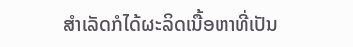ສຳເລັດກໍໄດ້ຜະລິດເນື້ອຫາທີ່ເປັນ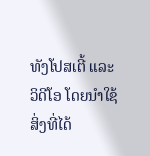ທັງໂປສເຕີ້ ແລະ ວິດີໂອ ໂດຍນຳໃຊ້ສິ່ງທີ່ໄດ້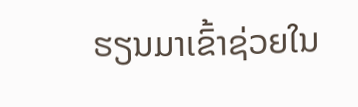ຮຽນມາເຂົ້າຊ່ວຍໃນ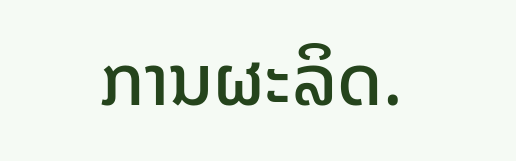ການຜະລິດ.